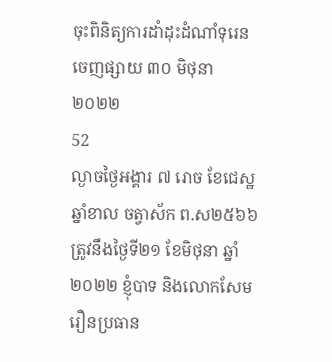ចុះពិនិត្យការដាំដុះដំណាំទុរេន
ចេញផ្សាយ ៣០ មិថុនា ២០២២
52
ល្ងាចថ្ងៃអង្គារ ៧ រោច ខែជេស្ឋ ឆ្នាំខាល ចត្វាស័ក ព.ស២៥៦៦ ត្រូវនឹងថ្ងៃទី២១ ខែមិថុនា ឆ្នាំ២០២២ ខ្ញុំបាទ និងលោកសែម រឿនប្រធាន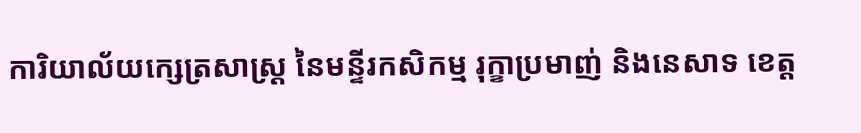ការិយាល័យក្សេត្រសាស្ត្រ នៃមន្ទីរកសិកម្ម រុក្ខាប្រមាញ់ និងនេសាទ ខេត្ត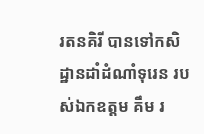រតនគិរី បានទៅកសិដ្ឋានដាំដំណាំទុរេន របស់ឯកឧត្ដម គឹម រ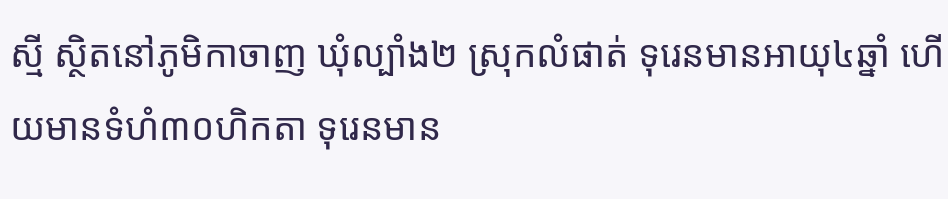ស្មី ស្ថិតនៅភូមិកាចាញ ឃុំល្បាំង២ ស្រុកលំផាត់ ទុរេនមានអាយុ៤ឆ្នាំ ហើយមានទំហំ៣០ហិកតា ទុរេនមាន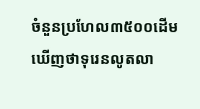ចំនួនប្រហែល៣៥០០ដើម ឃើញថាទុរេនលូតលា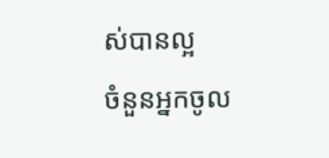ស់បានល្អ
ចំនួនអ្នកចូល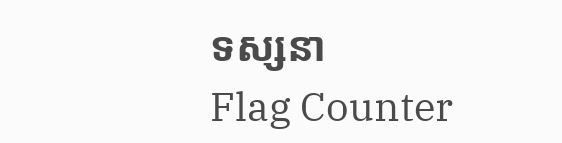ទស្សនា
Flag Counter